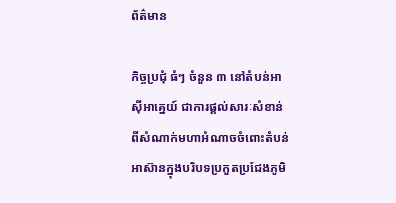ព័ត៌មាន

កិច្ចប្រជុំ ធំៗ ចំនួន ៣ នៅតំបន់អាស៊ីអាគ្នេយ៍ ជាការផ្តល់សារៈសំខាន់ពីសំណាក់មហាអំណាចចំពោះតំបន់អាស៊ានក្នុងបរិបទប្រកួតប្រជែងភូមិ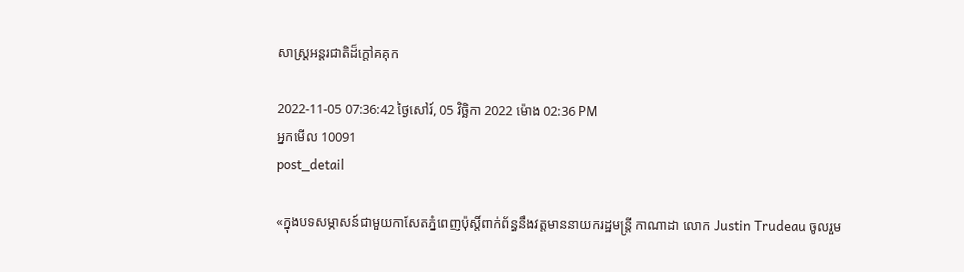សាស្ត្រអន្តរជាតិដ៏ក្តៅគគុក

2022-11-05 07:36:42 ថ្ងៃសៅរ៍, 05 វិច្ឆិកា 2022 ម៉ោង 02:36 PM
អ្នកមើល 10091
post_detail

«ក្នុងបទសម្ភាសន៍ជាមួយកាសែតភ្នំពេញប៉ុស្តិ៍ពាក់ព័ន្ធនឹងវត្តមាននាយករដ្ឋមន្ត្រី កាណាដា លោក Justin Trudeau ចូលរួម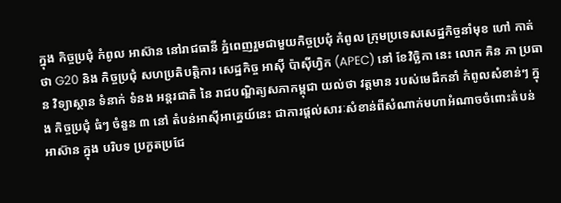ក្នុង កិច្ចប្រជុំ កំពូល អាស៊ាន នៅរាជធានី ភ្នំពេញរួមជាមួយកិច្ចប្រជុំ កំពូល ក្រុមប្រទេសសេដ្ឋកិច្ចនាំមុខ ហៅ កាត់ ថា G20 និង កិច្ចប្រជុំ សហប្រតិបត្តិការ សេដ្ឋកិច្ច អាស៊ី ប៉ាស៊ីហ្វិក (APEC) នៅ ខែវិច្ឆិកា នេះ លោក គិន ភា ប្រធាន វិទ្យាស្ថាន ទំនាក់ ទំនង អន្តរជាតិ នៃ រាជបណ្ឌិត្យសភាកម្ពុជា យល់ថា វត្តមាន របស់មេដឹកនាំ កំពូលសំខាន់ៗ ក្នុង កិច្ចប្រជុំ ធំៗ ចំនួន ៣ នៅ តំបន់អាស៊ីអាគ្នេយ៍នេះ ជាការផ្តល់សារៈសំខាន់ពីសំណាក់មហាអំណាចចំពោះតំបន់ អាស៊ាន ក្នុង បរិបទ ប្រកួតប្រជែ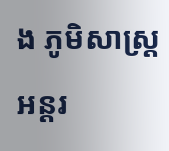ង ភូមិសាស្ត្រ អន្តរ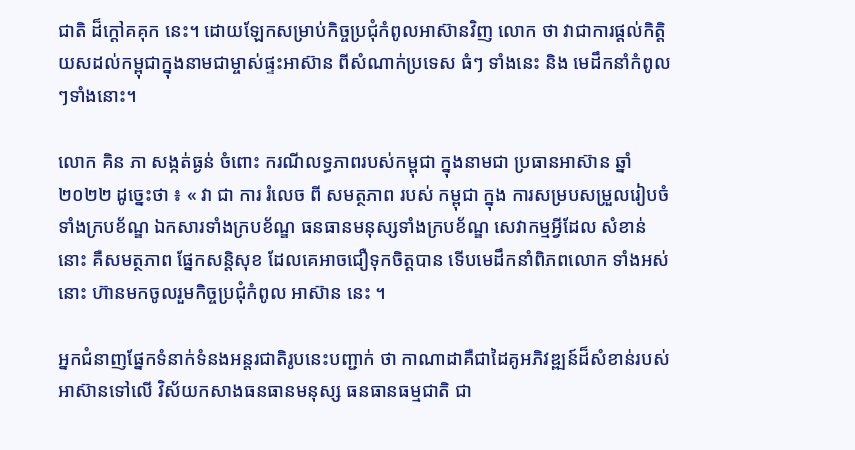ជាតិ ដ៏ក្តៅគគុក នេះ។ ដោយឡែកសម្រាប់កិច្ចប្រជុំកំពូលអាស៊ានវិញ លោក ថា វាជាការផ្តល់កិត្តិយសដល់កម្ពុជាក្នុងនាមជាម្ចាស់ផ្ទះអាស៊ាន ពីសំណាក់ប្រទេស ធំៗ ទាំងនេះ និង មេដឹកនាំកំពូលៗទាំងនោះ។

លោក គិន ភា សង្កត់ធ្ងន់ ចំពោះ ករណីលទ្ធភាពរបស់កម្ពុជា ក្នុងនាមជា ប្រធានអាស៊ាន ឆ្នាំ ២០២២ ដូច្នេះថា ៖ « វា ជា ការ រំលេច ពី សមត្ថភាព របស់ កម្ពុជា ក្នុង ការសម្របសម្រួលរៀបចំទាំងក្របខ័ណ្ឌ ឯកសារទាំងក្របខ័ណ្ឌ ធនធានមនុស្សទាំងក្របខ័ណ្ឌ សេវាកម្មអ្វីដែល សំខាន់នោះ គឺសមត្ថភាព ផ្នែកសន្តិសុខ ដែលគេអាចជឿទុកចិត្តបាន ទើបមេដឹកនាំពិភពលោក ទាំងអស់នោះ ហ៊ានមកចូលរួមកិច្ចប្រជុំកំពូល អាស៊ាន នេះ ។

អ្នកជំនាញផ្នែកទំនាក់ទំនងអន្តរជាតិរូបនេះបញ្ជាក់ ថា កាណាដាគឺជាដៃគូអភិវឌ្ឍន៍ដ៏សំខាន់របស់អាស៊ានទៅលើ វិស័យកសាងធនធានមនុស្ស ធនធានធម្មជាតិ ជា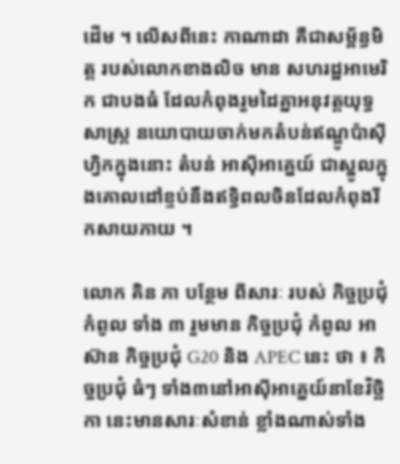ដើម ។ លើសពីនេះ កាណាដា គឺជាសម្ព័ន្ធមិត្ត របស់លោកខាងលិច មាន សហរដ្ឋអាមេរិក ជាបងធំ ដែលកំពុងរួមដៃគ្នាអនុវត្តយុទ្ធសាស្ត្រ នយោបាយចាក់មកតំបន់ឥណ្ឌូប៉ាស៊ីហ្វិកក្នុងនោះ តំបន់ អាស៊ីអាគ្នេយ៍ ជាស្នូលក្នុងគោលដៅខ្ទប់នឹងឥទ្ធិពលចិនដែលកំពុងរីកសាយភាយ ។

លោក គិន ភា បន្ថែម ពីសារៈ របស់ កិច្ចប្រជុំ កំពូល ទាំង ៣ រួមមាន កិច្ចប្រជុំ កំពូល អាស៊ាន កិច្ចប្រជុំ G20 និង APEC នេះ ថា ៖ កិច្ចប្រជុំ ធំៗ ទាំង៣នៅអាស៊ីអាគ្នេយ៍នាខែវិច្ឆិកា នេះមានសារៈសំខាន់ ខ្លាំងណាស់ទាំង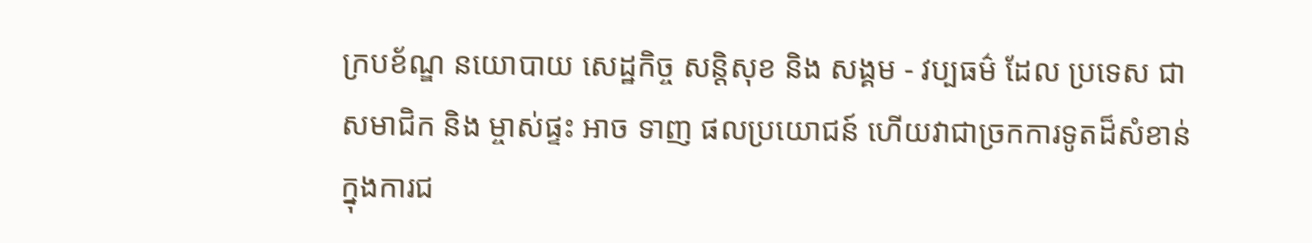ក្របខ័ណ្ឌ នយោបាយ សេដ្ឋកិច្ច សន្តិសុខ និង សង្គម - វប្បធម៌ ដែល ប្រទេស ជា សមាជិក និង ម្ចាស់ផ្ទះ អាច ទាញ ផលប្រយោជន៍ ហើយវាជាច្រកការទូតដ៏សំខាន់ក្នុងការជ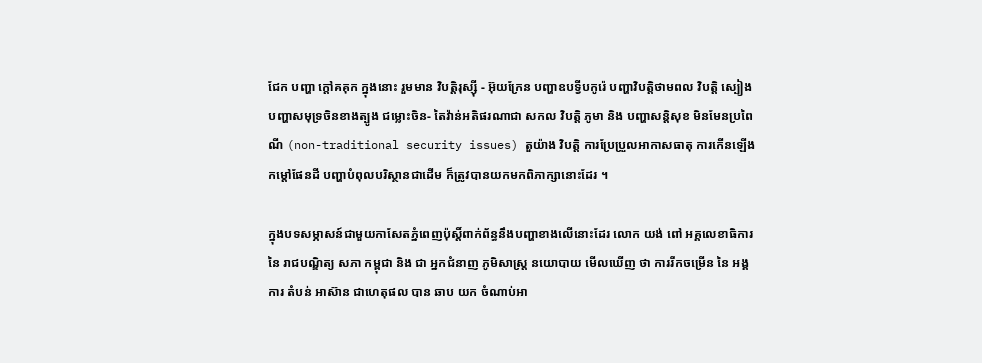ជែក បញ្ហា ក្តៅគគុក ក្នុងនោះ រួមមាន វិបត្តិរុស្ស៊ី - អ៊ុយក្រែន បញ្ហាឧបទ្វីបកូរ៉េ បញ្ហាវិបត្តិថាមពល វិបត្តិ ស្បៀង បញ្ហាសមុទ្រចិនខាងត្បូង ជម្លោះចិន- តៃវ៉ាន់អតិផរណាជា សកល វិបត្តិ ភូមា និង បញ្ហាសន្តិសុខ មិនមែនប្រពៃណី (non-traditional security issues) តួយ៉ាង វិបត្តិ ការប្រែប្រួលអាកាសធាតុ ការកើនឡើងកម្តៅផែនដី បញ្ហាបំពុលបរិស្ថានជាដើម ក៏ត្រូវបានយកមកពិភាក្សានោះដែរ ។

ក្នុងបទសម្ភាសន៍ជាមួយកាសែតភ្នំពេញប៉ុស្តិ៍ពាក់ព័ន្ធនឹងបញ្ហាខាងលើនោះដែរ លោក យង់ ពៅ អគ្គលេខាធិការ នៃ រាជបណ្ឌិត្យ សភា កម្ពុជា និង ជា អ្នកជំនាញ ភូមិសាស្ត្រ នយោបាយ មើលឃើញ ថា ការរីកចម្រើន នៃ អង្គការ តំបន់ អាស៊ាន ជាហេតុផល បាន ឆាប យក ចំណាប់អា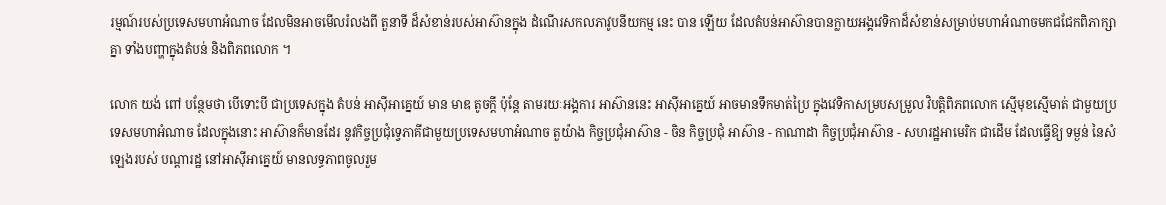រម្មណ៍របស់ប្រទេសមហាអំណាច ដែលមិនអាចមើលរំលងពី តួនាទី ដ៏សំខាន់របស់អាស៊ានក្នុង ដំណើរសកលភាវូបនីយកម្ម នេះ បាន ឡើយ ដែលតំបន់អាស៊ានបានក្លាយអង្គវេទិកាដ៏សំខាន់សម្រាប់មហាអំណាចមកជជែកពិភាក្សាគ្នា ទាំងបញ្ហាក្នុងតំបន់ និងពិភពលោក ។

លោក យង់ ពៅ បន្ថែមថា បើទោះបី ជាប្រទេសក្នុង តំបន់ អាស៊ីអាគ្នេយ៍ មាន មាឌ តូចក្តី ប៉ុន្តែ តាមរយៈអង្គការ អាស៊ាននេះ អាស៊ីអាគ្នេយ៍ អាចមានទឹកមាត់ប្រៃ ក្នុងវេទិកាសម្របសម្រួល វិបត្តិពិភពលោក ស្មើមុខស្មើមាត់ ជាមួយប្រទេសមហាអំណាច ដែលក្នុងនោះ អាស៊ានក៏មានដែរ នូវកិច្ចប្រជុំទ្វេភាគីជាមួយប្រទេសមហាអំណាច តួយ៉ាង កិច្ចប្រជុំអាស៊ាន - ចិន កិច្ចប្រជុំ អាស៊ាន - កាណាដា កិច្ចប្រជុំអាស៊ាន - សហរដ្ឋអាមេរិក ជាដើម ដែលធ្វើឱ្យ ទម្ងន់ នៃសំឡេងរបស់ បណ្តារដ្ឋ នៅអាស៊ីអាគ្នេយ៍ មានលទ្ធភាពចូលរួម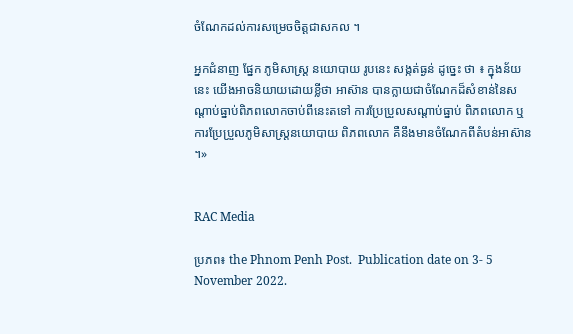ចំណែកដល់ការសម្រេចចិត្តជាសកល ។

អ្នកជំនាញ ផ្នែក ភូមិសាស្ត្រ នយោបាយ រូបនេះ សង្កត់ធ្ងន់ ដូច្នេះ ថា ៖ ក្នុងន័យនេះ យើងអាចនិយាយដោយខ្លីថា អាស៊ាន បានក្លាយជាចំណែកដ៏សំខាន់នៃសណ្តាប់ធ្នាប់ពិភពលោកចាប់ពីនេះតទៅ ការប្រែប្រួលសណ្តាប់ធ្នាប់ ពិភពលោក ឬ ការប្រែប្រួលភូមិសាស្ត្រនយោបាយ ពិភពលោក គឺនឹងមានចំណែកពីតំបន់អាស៊ាន ។»


RAC Media

ប្រភព៖ the Phnom Penh Post.  Publication date on 3- 5 November 2022.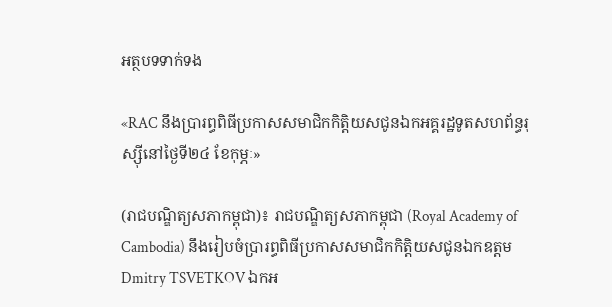អត្ថបទទាក់ទង

«RAC នឹងប្រារព្ធពិធីប្រកាសសមាជិកកិត្តិយសជូនឯកអគ្គរដ្ឋទូតសហព័ន្ធរុស្ស៊ីនៅថ្ងៃទី២៤ ខែកុម្ភៈ»

(រាជបណ្ឌិត្យសភាកម្ពុជា)៖ រាជបណ្ឌិត្យសភាកម្ពុជា (Royal Academy of Cambodia) នឹងរៀបចំប្រារព្ធពិធីប្រកាសសមាជិកកិត្តិយសជូនឯកឧត្តម Dmitry TSVETKOV ឯកអ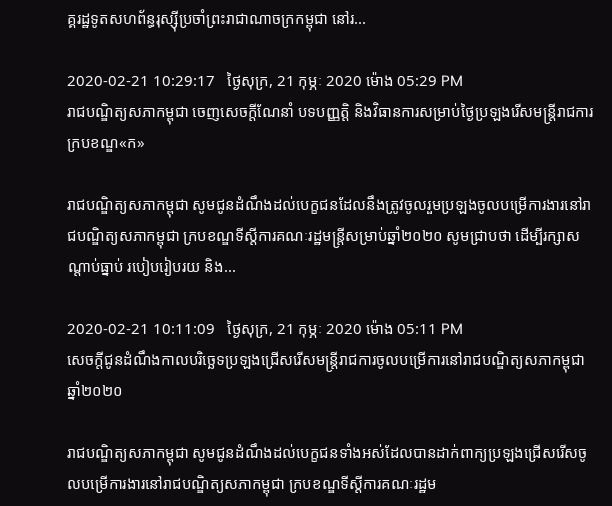គ្គរដ្ឋទូតសហព័ន្ធរុស្ស៊ីប្រចាំព្រះរាជាណាចក្រកម្ពុជា នៅរ...

2020-02-21 10:29:17   ថ្ងៃសុក្រ, 21 កុម្ភៈ 2020 ម៉ោង 05:29 PM
រាជបណ្ឌិត្យសភាកម្ពុជា ចេញសេចក្តីណែនាំ បទបញ្ញត្តិ និងវិធានការសម្រាប់ថ្ងៃប្រឡងរើសមន្ត្រីរាជការ ក្របខណ្ឌ«ក»

រាជបណ្ឌិត្យសភាកម្ពុជា សូមជូនដំណឹងដល់បេក្ខជនដែលនឹងត្រូវចូលរួមប្រឡងចូលបម្រើការងារនៅរាជបណ្ឌិត្យសភាកម្ពុជា ក្របខណ្ឌទីស្តីការគណៈរដ្ឋមន្រ្តីសម្រាប់ឆ្នាំ២០២០ សូមជ្រាបថា ដើម្បីរក្សាសណ្តាប់ធ្នាប់ របៀបរៀបរយ និង...

2020-02-21 10:11:09   ថ្ងៃសុក្រ, 21 កុម្ភៈ 2020 ម៉ោង 05:11 PM
សេចក្តីជូនដំណឹងកាលបរិច្ឆេទប្រឡងជ្រើសរើសមន្ត្រីរាជការចូលបម្រើការនៅរាជបណ្ឌិត្យសភាកម្ពុជា ឆ្នាំ២០២០

រាជបណ្ឌិត្យសភាកម្ពុជា សូមជូនដំណឹងដល់បេក្ខជនទាំងអស់ដែលបានដាក់ពាក្យប្រឡងជ្រើសរើសចូលបម្រើការងារនៅរាជបណ្ឌិត្យសភាកម្ពុជា ក្របខណ្ឌទីស្តីការគណៈរដ្ឋម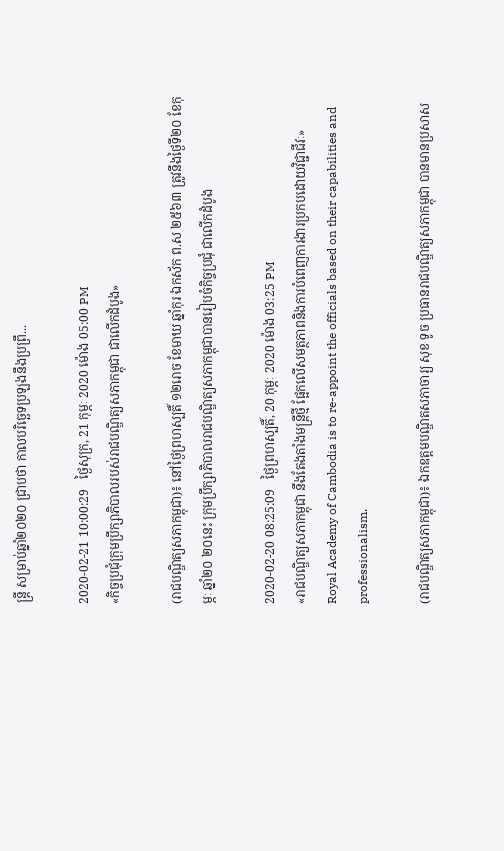ន្ត្រី សម្រាប់ឆ្នាំ២០២០ ជ្រាបថា កាលបរិច្ឆេទប្រឡងនឹងប្រព្រឹ...

2020-02-21 10:00:29   ថ្ងៃសុក្រ, 21 កុម្ភៈ 2020 ម៉ោង 05:00 PM
«កិច្ចប្រជុំក្រុមប្រឹក្សាភិបាលរបស់រាជបណ្ឌិត្យសភាកម្ពុជា ជាលើកដំបូង»

(រាជបណ្ឌិត្យសភាកម្ពុជា)៖ នៅថ្ងៃព្រហស្បតិ៍ ១២រោច ខែមាឃ ឆ្នាំកុរ ឯកស័ក ព.ស ២៥៦៣ ត្រូវនឹងថ្ងៃទី២០ ខែកុម្ភៈ ឆ្នាំ២០ ២០នេះ ក្រុមប្រឹក្សាភិបាលរាជបណ្ឌិត្យសភាកម្ពុជាបានរៀបចំកិច្ចប្រជុំ ជាលើកដំបូង

2020-02-20 08:25:09   ថ្ងៃព្រហស្បតិ៍, 20 កុម្ភៈ 2020 ម៉ោង 03:25 PM
«រាជបណ្ឌិត្យសភាកម្ពុជា នឹងតែងតាំងមន្រ្តីថ្មី ផ្អែកលើសមត្ថភាពនិងការបំពេញការងារប្រកបដោយវិជ្ជាជីវៈ» Royal Academy of Cambodia is to re-appoint the officials based on their capabilities and professionalism.

(រាជបណ្ឌិត្យសភាកម្ពុជា)៖ ឯកឧត្ដមបណ្ឌិតសភាចារ្យ សុខ ទូច ប្រធានរាជបណ្ឌិត្យសភាកម្ពុជា បានមានប្រសាស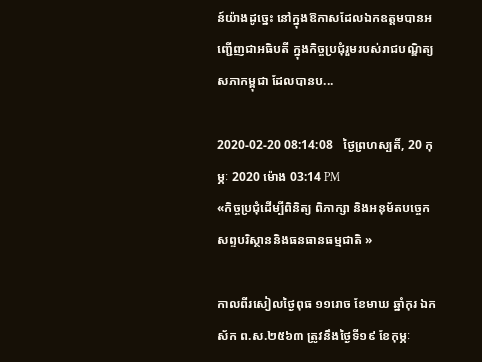ន៍យ៉ាងដូច្នេះ នៅក្នុងឱកាសដែលឯកឧត្ដមបានអញ្ជើញជាអធិបតី ក្នុងកិច្ចប្រជុំរួមរបស់រាជបណ្ឌិត្យសភាកម្ពុជា ដែលបានប...

2020-02-20 08:14:08   ថ្ងៃព្រហស្បតិ៍, 20 កុម្ភៈ 2020 ម៉ោង 03:14 PM
«កិច្ចប្រជុំដើម្បីពិនិត្យ ពិភាក្សា និងអនុម័តបច្ចេកសព្ទបរិស្ថាននិងធនធានធម្មជាតិ »

កាលពីរសៀលថ្ងៃពុធ ១១រោច ខែមាឃ ឆ្នាំកុរ ឯកស័ក ព.ស.២៥៦៣ ត្រូវនឹងថ្ងៃទី១៩ ខែកុម្ភៈ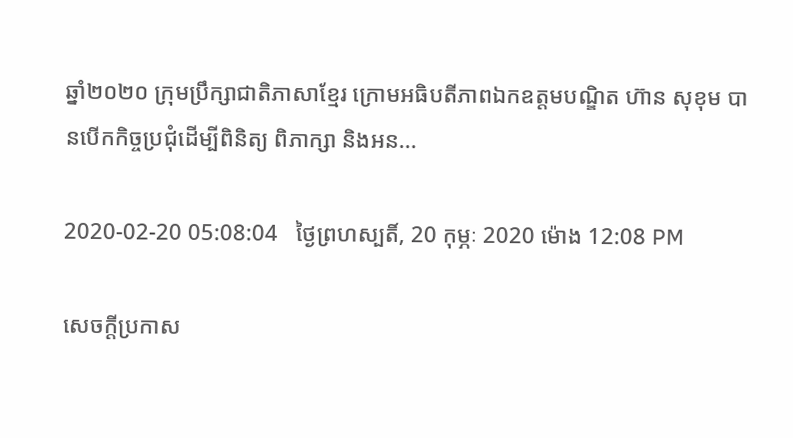ឆ្នាំ២០២០ ក្រុមប្រឹក្សាជាតិភាសាខ្មែរ ក្រោមអធិបតីភាពឯកឧត្តមបណ្ឌិត ហ៊ាន សុខុម បានបើកកិច្ចប្រជុំដើម្បីពិនិត្យ ពិភាក្សា និងអន...

2020-02-20 05:08:04   ថ្ងៃព្រហស្បតិ៍, 20 កុម្ភៈ 2020 ម៉ោង 12:08 PM

សេចក្តីប្រកាស